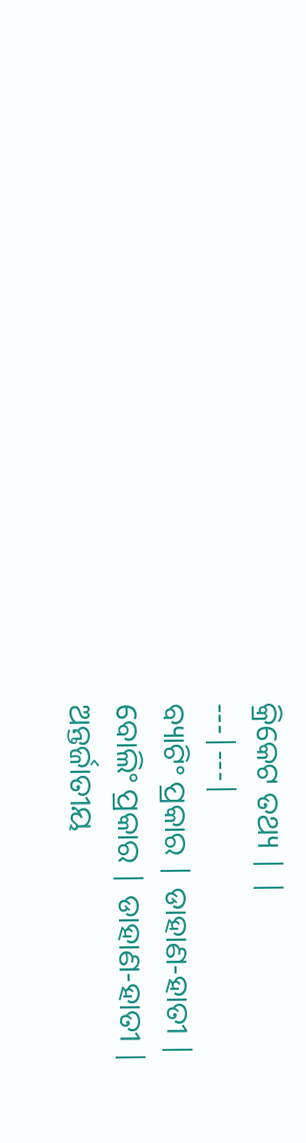କ୍ରିକେଟ ତଥ୍ୟ | |
---|---|
ବ୍ୟାଟିଂ ପ୍ରକାର | ଡାହାଣ-ହାତୀ |
ବୋଲିଂ ପ୍ରକାର | ଡାହାଣ-ହାତୀ |
ଅନ୍ତର୍ଜାତୀୟ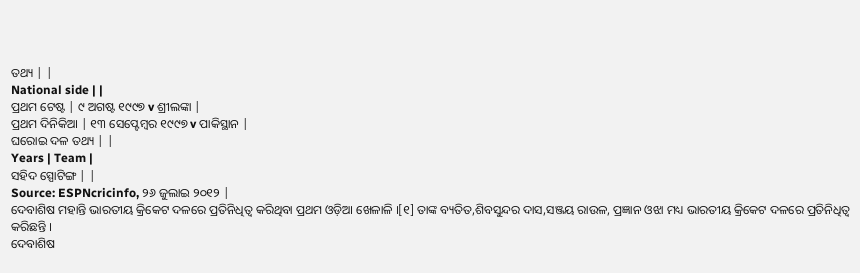ତଥ୍ୟ | |
National side | |
ପ୍ରଥମ ଟେଷ୍ଟ | ୯ ଅଗଷ୍ଟ ୧୯୯୭ v ଶ୍ରୀଲଙ୍କା |
ପ୍ରଥମ ଦିନିକିଆ | ୧୩ ସେପ୍ଟେମ୍ବର ୧୯୯୭ v ପାକିସ୍ଥାନ |
ଘରୋଇ ଦଳ ତଥ୍ୟ | |
Years | Team |
ସହିଦ ସ୍ପୋଟିଙ୍ଗ | |
Source: ESPNcricinfo, ୨୬ ଜୁଲାଇ ୨୦୧୨ |
ଦେବାଶିଷ ମହାନ୍ତି ଭାରତୀୟ କ୍ରିକେଟ ଦଳରେ ପ୍ରତିନିଧିତ୍ୱ କରିଥିବା ପ୍ରଥମ ଓଡ଼ିଆ ଖେଳାଳି ।[୧] ତାଙ୍କ ବ୍ୟତିତ,ଶିବସୁନ୍ଦର ଦାସ,ସଞ୍ଜୟ ରାଉଳ, ପ୍ରଜ୍ଞାନ ଓଝା ମଧ୍ୟ ଭାରତୀୟ କ୍ରିକେଟ ଦଳରେ ପ୍ରତିନିଧିତ୍ୱ କରିଛନ୍ତି ।
ଦେବାଶିଷ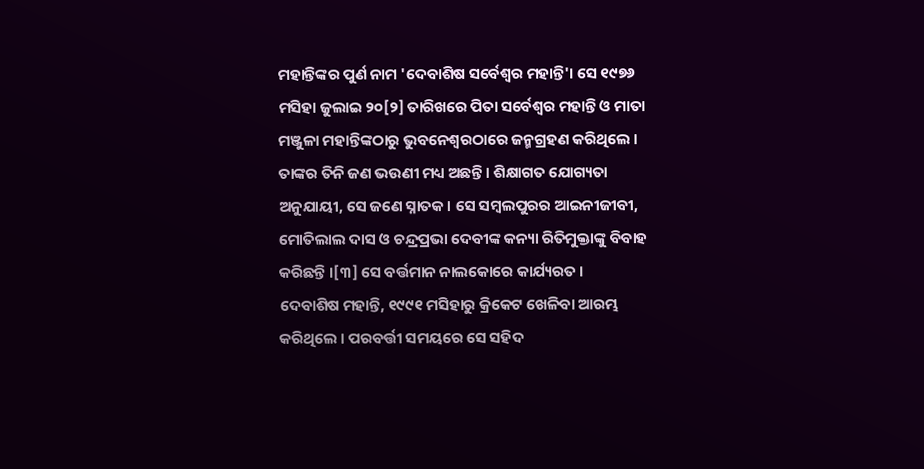ମହାନ୍ତିଙ୍କର ପୁର୍ଣ ନାମ 'ଦେବାଶିଷ ସର୍ବେଶ୍ୱର ମହାନ୍ତି'। ସେ ୧୯୭୬ ମସିହା ଜୁଲାଇ ୨୦[୨] ତାରିଖରେ ପିତା ସର୍ବେଶ୍ୱର ମହାନ୍ତି ଓ ମାତା ମଞ୍ଜୁଳା ମହାନ୍ତିଙ୍କଠାରୁ ଭୁବନେଶ୍ୱରଠାରେ ଜନ୍ମଗ୍ରହଣ କରିଥିଲେ । ତାଙ୍କର ତିନି ଜଣ ଭଉଣୀ ମଧ୍ୟ ଅଛନ୍ତି । ଶିକ୍ଷାଗତ ଯୋଗ୍ୟତା ଅନୁଯାୟୀ, ସେ ଜଣେ ସ୍ନାତକ । ସେ ସମ୍ବଲପୁରର ଆଇନୀଜୀବୀ, ମୋତିଲାଲ ଦାସ ଓ ଚନ୍ଦ୍ରପ୍ରଭା ଦେବୀଙ୍କ କନ୍ୟା ରିତିମୁକ୍ତାଙ୍କୁ ବିବାହ କରିଛନ୍ତି ।[୩] ସେ ବର୍ତ୍ତମାନ ନାଲକୋରେ କାର୍ଯ୍ୟରତ ।
ଦେବାଶିଷ ମହାନ୍ତି, ୧୯୯୧ ମସିହାରୁ କ୍ରିକେଟ ଖେଳିବା ଆରମ୍ଭ କରିଥିଲେ । ପରବର୍ତ୍ତୀ ସମୟରେ ସେ ସହିଦ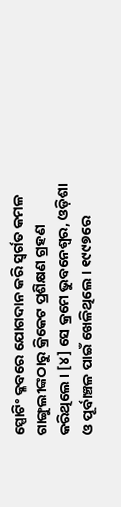ସ୍ପୋଟିଂ କ୍ଳବରେ ଯୋଗଦାନ କରି ସ୍ୱର୍ଗତ କମଳ ଗାଙ୍ଗୁଲୀଙ୍କଠାରୁ କ୍ରିକେଟ ପ୍ରଶିକ୍ଷଣ ଗ୍ରହଣ କରିଥିଲେ । [୪] ସେ କ୍ରମେ ଭୁବନେଶ୍ୱର, ଓଡ଼ିଶା ଓ ପୂର୍ବାଞ୍ଚଳ ପାଇଁ ଖେଳିଥିଲେ । ୧୯୯୭ରେ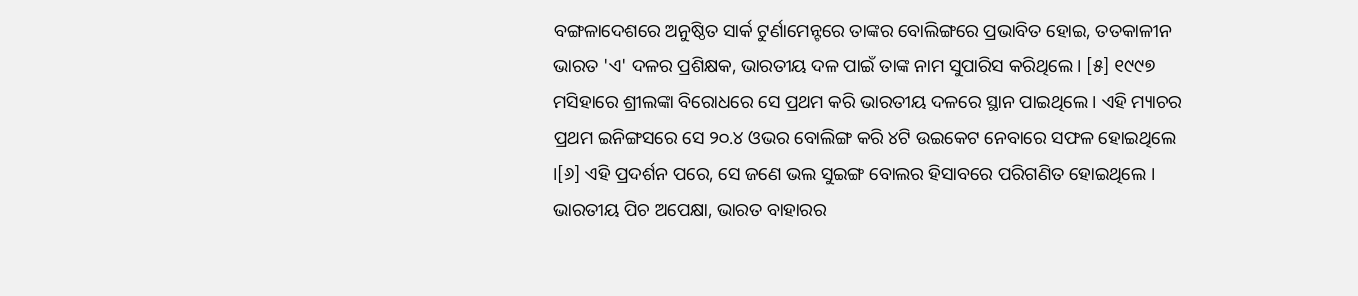ବଙ୍ଗଳାଦେଶରେ ଅନୁଷ୍ଠିତ ସାର୍କ ଟୁର୍ଣାମେନ୍ଟରେ ତାଙ୍କର ବୋଲିଙ୍ଗରେ ପ୍ରଭାବିତ ହୋଇ, ତତକାଳୀନ ଭାରତ 'ଏ' ଦଳର ପ୍ରଶିକ୍ଷକ, ଭାରତୀୟ ଦଳ ପାଇଁ ତାଙ୍କ ନାମ ସୁପାରିସ କରିଥିଲେ । [୫] ୧୯୯୭ ମସିହାରେ ଶ୍ରୀଲଙ୍କା ବିରୋଧରେ ସେ ପ୍ରଥମ କରି ଭାରତୀୟ ଦଳରେ ସ୍ଥାନ ପାଇଥିଲେ । ଏହି ମ୍ୟାଚର ପ୍ରଥମ ଇନିଙ୍ଗସରେ ସେ ୨୦.୪ ଓଭର ବୋଲିଙ୍ଗ କରି ୪ଟି ଉଇକେଟ ନେବାରେ ସଫଳ ହୋଇଥିଲେ ।[୬] ଏହି ପ୍ରଦର୍ଶନ ପରେ, ସେ ଜଣେ ଭଲ ସୁଇଙ୍ଗ ବୋଲର ହିସାବରେ ପରିଗଣିତ ହୋଇଥିଲେ । ଭାରତୀୟ ପିଚ ଅପେକ୍ଷା, ଭାରତ ବାହାରର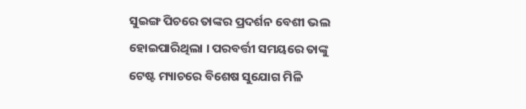ସୁଇଙ୍ଗ ପିଚରେ ତାଙ୍କର ପ୍ରଦର୍ଶନ ବେଶୀ ଭଲ ହୋଇପାରିଥିଲା । ପରବର୍ତ୍ତୀ ସମୟରେ ତାଙ୍କୁ ଟେଷ୍ଟ ମ୍ୟାଚରେ ବିଶେଷ ସୁଯୋଗ ମିଳି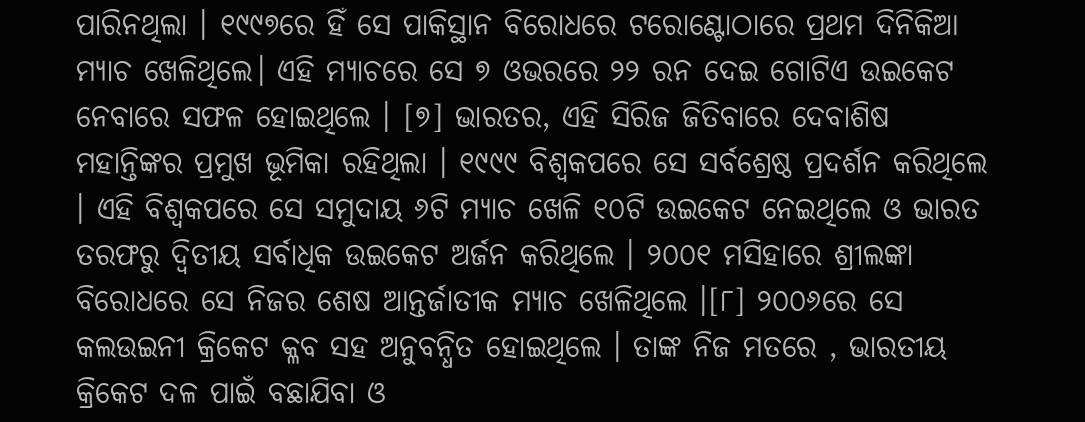ପାରିନଥିଲା । ୧୯୯୭ରେ ହିଁ ସେ ପାକିସ୍ଥାନ ବିରୋଧରେ ଟରୋଣ୍ଟୋଠାରେ ପ୍ରଥମ ଦିନିକିଆ ମ୍ୟାଚ ଖେଳିଥିଲେ। ଏହି ମ୍ୟାଚରେ ସେ ୭ ଓଭରରେ ୨୨ ରନ ଦେଇ ଗୋଟିଏ ଉଇକେଟ ନେବାରେ ସଫଳ ହୋଇଥିଲେ । [୭] ଭାରତର, ଏହି ସିରିଜ ଜିତିବାରେ ଦେବାଶିଷ ମହାନ୍ତିଙ୍କର ପ୍ରମୁଖ ଭୂମିକା ରହିଥିଲା । ୧୯୯୯ ବିଶ୍ୱକପରେ ସେ ସର୍ବଶ୍ରେଷ୍ଠ ପ୍ରଦର୍ଶନ କରିଥିଲେ । ଏହି ବିଶ୍ୱକପରେ ସେ ସମୁଦାୟ ୬ଟି ମ୍ୟାଚ ଖେଳି ୧୦ଟି ଉଇକେଟ ନେଇଥିଲେ ଓ ଭାରତ ତରଫରୁ ଦ୍ୱିତୀୟ ସର୍ବାଧିକ ଉଇକେଟ ଅର୍ଜନ କରିଥିଲେ । ୨୦୦୧ ମସିହାରେ ଶ୍ରୀଲଙ୍କା ବିରୋଧରେ ସେ ନିଜର ଶେଷ ଆନ୍ତର୍ଜାତୀକ ମ୍ୟାଚ ଖେଳିଥିଲେ ।[୮] ୨୦୦୬ରେ ସେ କଲଉଇନୀ କ୍ରିକେଟ କ୍ଳବ ସହ ଅନୁବନ୍ଧିତ ହୋଇଥିଲେ । ତାଙ୍କ ନିଜ ମତରେ , ଭାରତୀୟ କ୍ରିକେଟ ଦଳ ପାଇଁ ବଛାଯିବା ଓ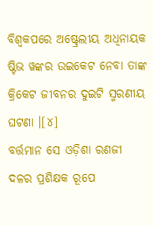ବିଶ୍ୱକପରେ ଅଷ୍ଟ୍ରେଲୀୟ ଅଧିନାୟକ ଷ୍ଟିଭ ୱଙ୍କର ଉଇକେଟ ନେବା ତାଙ୍କ କ୍ରିକେଟ ଜୀବନର ଦୁଇଟି ସ୍ମରଣୀୟ ଘଟଣା ।[୪]
ବର୍ତ୍ତମାନ ସେ ଓଡ଼ିଶା ରଣଜୀ ଦଳର ପ୍ରଶିକ୍ଷକ ରୂପେ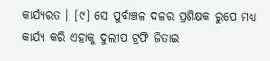କାର୍ଯ୍ୟରତ । [୯] ସେ ପୁର୍ବାଞ୍ଚଳ ଦଳର ପ୍ରଶିକ୍ଷକ ରୁପେ ମଧ୍ୟ କାର୍ଯ୍ୟ କରି ଏହାକୁ ଦୁଲୀପ ଟ୍ରଫି ଜିତାଇ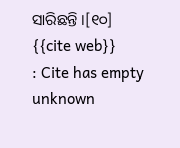ସାରିଛନ୍ତି ।[୧୦]
{{cite web}}
: Cite has empty unknown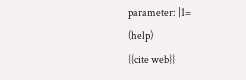parameter: |1=
(help)
{{cite web}}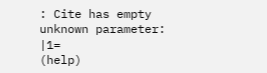: Cite has empty unknown parameter: |1=
(help)